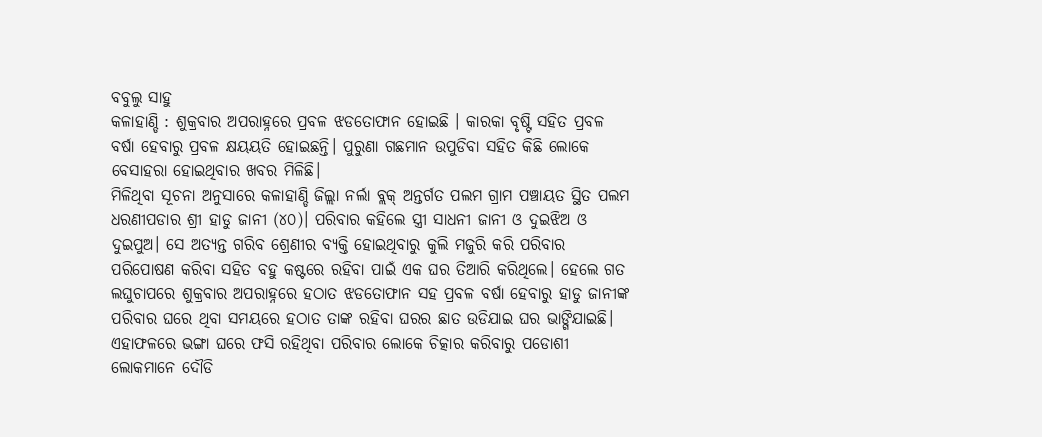ବବୁଲୁ ସାହୁ
କଳାହାଣ୍ଡି : ଶୁକ୍ରବାର ଅପରାହ୍ନରେ ପ୍ରବଳ ଝଡତୋଫାନ ହୋଇଛି । କାରକା ବୃଷ୍ଟି ସହିତ ପ୍ରବଳ ବର୍ଷା ହେବାରୁ ପ୍ରବଳ କ୍ଷୟୟତି ହୋଇଛନ୍ତି। ପୁରୁଣା ଗଛମାନ ଉପୁଡିବା ସହିତ କିଛି ଲୋକେ ବେସାହରା ହୋଇଥିବାର ଖବର ମିଳିଛି।
ମିଳିଥିବା ସୂଚନା ଅନୁସାରେ କଳାହାଣ୍ଡି ଜିଲ୍ଲା ନର୍ଲା ବ୍ଲକ୍ ଅନ୍ତର୍ଗତ ପଲମ ଗ୍ରାମ ପଞ୍ଚାୟତ ସ୍ଥିତ ପଲମ ଧରଣୀପଡାର ଶ୍ରୀ ହାଡୁ ଜାନୀ (୪୦)। ପରିବାର କହିଲେ ସ୍ତ୍ରୀ ସାଧନୀ ଜାନୀ ଓ ଦୁଇଝିଅ ଓ ଦୁଇପୁଅ। ସେ ଅତ୍ୟନ୍ତ ଗରିବ ଶ୍ରେଣୀର ବ୍ୟକ୍ତି ହୋଇଥିବାରୁ କୁଲି ମଜୁରି କରି ପରିବାର ପରିପୋଷଣ କରିବା ସହିତ ବହୁ କଷ୍ଟରେ ରହିବା ପାଇଁ ଏକ ଘର ତିଆରି କରିଥିଲେ। ହେଲେ ଗତ ଲଘୁଚାପରେ ଶୁକ୍ରବାର ଅପରାହ୍ନରେ ହଠାତ ଝଡତୋଫାନ ସହ ପ୍ରବଳ ବର୍ଷା ହେବାରୁ ହାଡୁ ଜାନୀଙ୍କ ପରିବାର ଘରେ ଥିବା ସମୟରେ ହଠାତ ତାଙ୍କ ରହିବା ଘରର ଛାତ ଉଡିଯାଇ ଘର ଭାଙ୍ଗିଯାଇଛି। ଏହାଫଳରେ ଭଙ୍ଗା ଘରେ ଫସି ରହିଥିବା ପରିବାର ଲୋକେ ଚିତ୍କାର କରିବାରୁ ପଡୋଶୀ ଲୋକମାନେ ଦୌଡି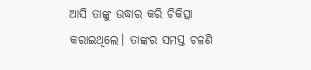ଆସି ତାଙ୍କୁ ଉଦ୍ଧାର କରି ଚିକିତ୍ସା କରାଇଥିଲେ। ତାଙ୍କର ସମସ୍ତ ଚଳଣି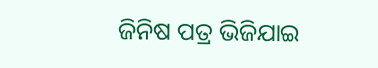ଜିନିଷ ପତ୍ର ଭିଜିଯାଇ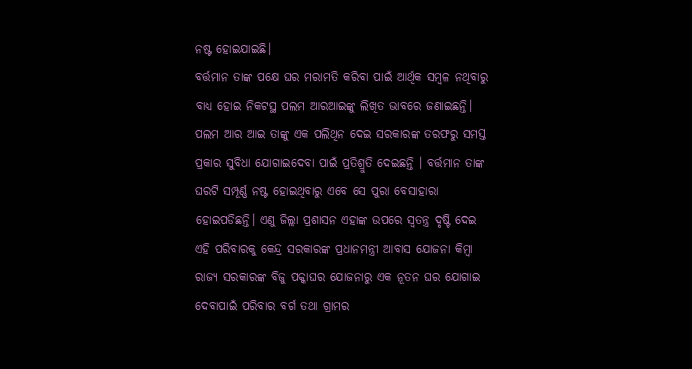ନଷ୍ଟ ହୋଇଯାଇଛି।
ବର୍ତ୍ତମାନ ତାଙ୍କ ପକ୍ଷେ ଘର ମରାମତି କରିବା ପାଇଁ ଆର୍ଥିକ ସମ୍ବଳ ନଥିବାରୁ ବାଧ୍ୟ ହୋଇ ନିକଟସ୍ଥ ପଲମ ଆରଆଇଙ୍କୁ ଲିଖିତ ଭାବରେ ଜଣାଇଛନ୍ତି। ପଲମ ଆର ଆଇ ତାଙ୍କୁ ଏକ ପଲିଥିନ ଦେଇ ସରକାରଙ୍କ ତରଫରୁ ସମସ୍ତ ପ୍ରକାର ସୁବିଧା ଯୋଗାଇଦେବା ପାଇଁ ପ୍ରତିଶ୍ରୁତି ଦେଇଛନ୍ତି । ବର୍ତ୍ତମାନ ତାଙ୍କ ଘରଟି ସମ୍ପୂର୍ଣ୍ଣ ନଷ୍ଟ ହୋଇଥିବାରୁ ଏବେ ସେ ପୁରା ବେସାହାରା ହୋଇପଡିଛନ୍ତି। ଏଣୁ ଜିଲ୍ଲା ପ୍ରଶାସନ ଏହାଙ୍କ ଉପରେ ସ୍ଵତନ୍ତ୍ର ଦୃଷ୍ଟି ଦେଇ ଏହି ପରିବାରକୁ କେନ୍ଦ୍ର ସରକାରଙ୍କ ପ୍ରଧାନମନ୍ତ୍ରୀ ଆବାସ ଯୋଜନା କିମ୍ବା ରାଜ୍ୟ ସରକାରଙ୍କ ବିଜୁ ପକ୍କାଘର ଯୋଜନାରୁ ଏକ ନୂତନ ଘର ଯୋଗାଇ ଦେବାପାଇଁ ପରିବାର ବର୍ଗ ତଥା ଗ୍ରାମର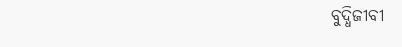ବୁଦ୍ଧିଜୀବୀ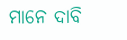ମାନେ ଦାବି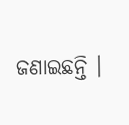ଜଣାଇଛନ୍ତି ।